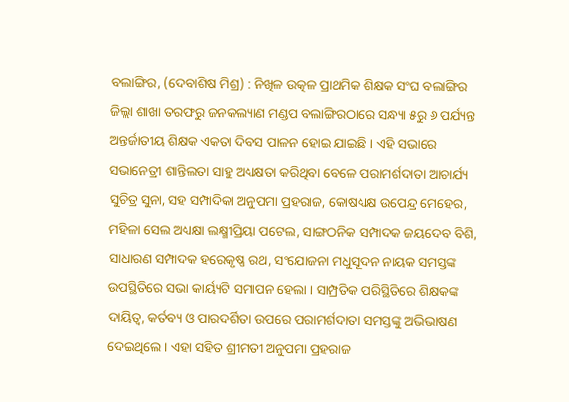ବଲାଙ୍ଗିର, (ଦେବାଶିଷ ମିଶ୍ର) : ନିଖିଳ ଉତ୍କଳ ପ୍ରାଥମିକ ଶିକ୍ଷକ ସଂଘ ବଲାଙ୍ଗିର ଜିଲ୍ଲା ଶାଖା ତରଫରୁ ଜନକଲ୍ୟାଣ ମଣ୍ଡପ ବଲାଙ୍ଗିରଠାରେ ସନ୍ଧ୍ୟା ୫ରୁ ୬ ପର୍ଯ୍ୟନ୍ତ ଅନ୍ତର୍ଜାତୀୟ ଶିକ୍ଷକ ଏକତା ଦିବସ ପାଳନ ହୋଇ ଯାଇଛି । ଏହି ସଭାରେ ସଭାନେତ୍ରୀ ଶାନ୍ତିଲତା ସାହୁ ଅଧ୍ୟକ୍ଷତା କରିଥିବା ବେଳେ ପରାମର୍ଶଦାତା ଆଚାର୍ଯ୍ୟ ସୁଚିତ୍ର ସୁନା, ସହ ସମ୍ପାଦିକା ଅନୁପମା ପ୍ରହରାଜ, କୋଷଧ୍ୟକ୍ଷ ଉପେନ୍ଦ୍ର ମେହେର, ମହିଳା ସେଲ ଅଧ୍ୟକ୍ଷା ଲକ୍ଷ୍ମୀପ୍ରିୟା ପଟେଲ, ସାଙ୍ଗଠନିକ ସମ୍ପାଦକ ଜୟଦେବ ବିଶି, ସାଧାରଣ ସମ୍ପାଦକ ହରେକୃଷ୍ଣ ରଥ, ସଂଯୋଜନା ମଧୁସୂଦନ ନାୟକ ସମସ୍ତଙ୍କ ଉପସ୍ଥିତିରେ ସଭା କାର୍ୟ୍ୟଟି ସମାପନ ହେଲା । ସାମ୍ପ୍ରତିକ ପରିସ୍ଥିତିରେ ଶିକ୍ଷକଙ୍କ ଦାୟିତ୍ୱ, କର୍ତବ୍ୟ ଓ ପାରଦର୍ଶିତା ଉପରେ ପରାମର୍ଶଦାତା ସମସ୍ତଙ୍କୁ ଅଭିଭାଷଣ ଦେଇଥିଲେ । ଏହା ସହିତ ଶ୍ରୀମତୀ ଅନୁପମା ପ୍ରହରାଜ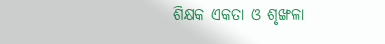ଶିକ୍ଷକ ଏକତା ଓ ଶୃଙ୍ଖଳା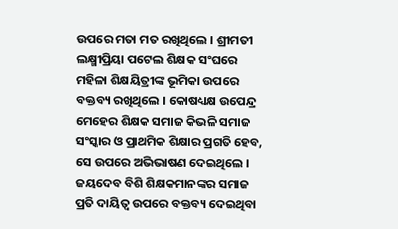ଉପରେ ମତା ମତ ରଖିଥିଲେ । ଶ୍ରୀମତୀ ଲକ୍ଷ୍ମୀପ୍ରିୟା ପଟେଲ ଶିକ୍ଷକ ସଂଘରେ ମହିଳା ଶିକ୍ଷୟିତ୍ରୀଙ୍କ ଭୂମିକା ଉପରେ ବକ୍ତବ୍ୟ ରଖିଥିଲେ । କୋଷଧ୍ୟକ୍ଷ ଉପେନ୍ଦ୍ର ମେହେର ଶିକ୍ଷକ ସମାଜ କିଭଳି ସମାଜ ସଂସ୍କାର ଓ ପ୍ରାଥମିକ ଶିକ୍ଷାର ପ୍ରଗତି ହେବ, ସେ ଉପରେ ଅଭିଭାଷଣ ଦେଇଥିଲେ । ଜୟଦେବ ବିଶି ଶିକ୍ଷକମାନଙ୍କର ସମାଜ ପ୍ରତି ଦାୟିତ୍ୱ ଉପରେ ବକ୍ତବ୍ୟ ଦେଇଥିବା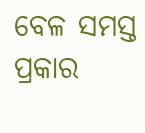ବେଳ ସମସ୍ତ ପ୍ରକାର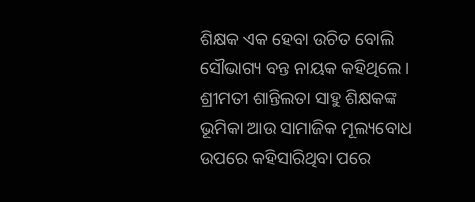ଶିକ୍ଷକ ଏକ ହେବା ଉଚିତ ବୋଲି ସୌଭାଗ୍ୟ ବନ୍ତ ନାୟକ କହିଥିଲେ । ଶ୍ରୀମତୀ ଶାନ୍ତିଲତା ସାହୁ ଶିକ୍ଷକଙ୍କ ଭୂମିକା ଆଉ ସାମାଜିକ ମୂଲ୍ୟବୋଧ ଉପରେ କହିସାରିଥିବା ପରେ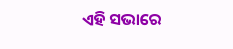ଏହି ସଭାରେ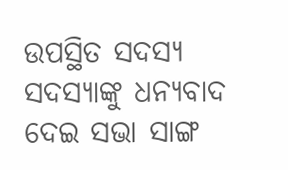ଉପସ୍ଥିତ ସଦସ୍ୟ ସଦସ୍ୟାଙ୍କୁ ଧନ୍ୟବାଦ ଦେଇ ସଭା ସାଙ୍ଗ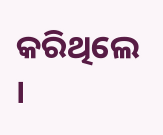କରିଥିଲେ ।